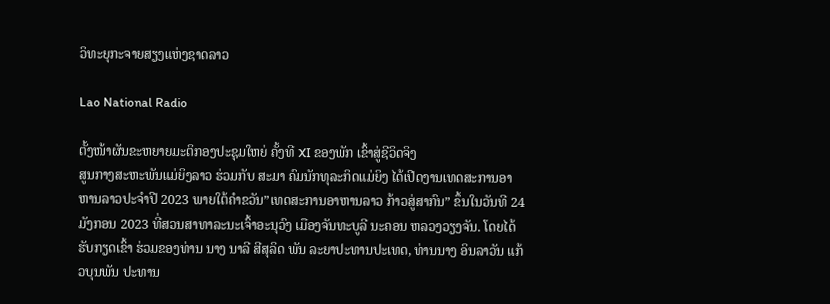ວິທະຍຸກະຈາຍສຽງແຫ່ງຊາດລາວ

Lao National Radio

ຕັ້ງໜ້າຜັນຂະຫຍາຍມະຕິກອງປະຊຸມໃຫຍ່ ຄັ້ງທີ XI ຂອງພັກ ເຂົ້າສູ່ຊີວິດຈິງ
ສູນກາງສະຫະພັນແມ່ຍິງລາວ ຮ່ວມກັບ ສະມາ ຄົມນັກທຸລະກິດແມ່ຍິງ ໄດ້ເປີດງານເທດສະການອາຫານລາວປະຈໍາປີ 2023 ພາຍໃຕ້ຄໍາຂວັນ”ເທດສະການອາຫານລາວ ກ້າວສູ່ສາກົນ” ຂຶ້ນໃນວັນທີ 24ມັງກອນ 2023 ທີ່ສວນສາທາລະນະເຈົ້າອະນຸວົງ ເມືອງຈັນທະບູລີ ນະຄອນ ຫລວງວຽງຈັນ. ໂດຍໄດ້ຮັບກຽດເຂົ້າ ຮ່ວມຂອງທ່ານ ນາງ ນາລີ ສີສຸລິດ ພັນ ລະຍາປະທານປະເທດ, ທ່ານນາງ ອິນລາວັນ ແກ້ວບຸນພັນ ປະທານ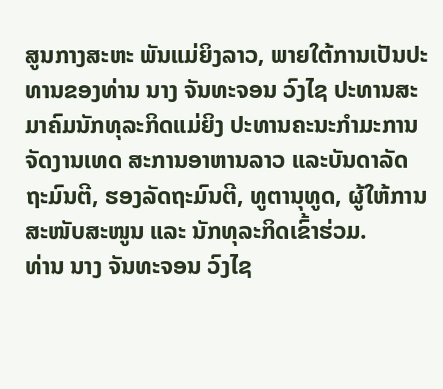ສູນກາງສະຫະ ພັນແມ່ຍິງລາວ, ພາຍໃຕ້ການເປັນປະ ທານຂອງທ່ານ ນາງ ຈັນທະຈອນ ວົງໄຊ ປະທານສະມາຄົມນັກທຸລະກິດແມ່ຍິງ ປະທານຄະນະກຳມະການຈັດງານເທດ ສະການອາຫານລາວ ແລະບັນດາລັດ ຖະມົນຕີ, ຮອງລັດຖະມົນຕີ, ທູຕານຸທູດ, ຜູ້ໃຫ້ການສະໜັບສະໜູນ ແລະ ນັກທຸລະກິດເຂົ້າຮ່ວມ.
ທ່ານ ນາງ ຈັນທະຈອນ ວົງໄຊ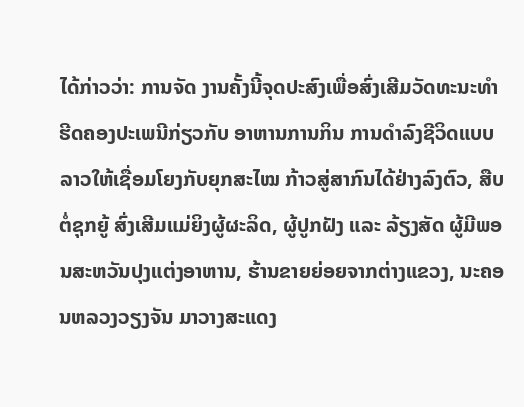ໄດ້ກ່າວວ່າ: ການຈັດ ງານຄັ້ງນີ້ຈຸດປະສົງເພື່ອສົ່ງເສີມວັດທະນະທຳ ຮີດຄອງປະເພນີກ່ຽວກັບ ອາຫານການກິນ ການດຳລົງຊີວິດແບບລາວໃຫ້ເຊື່ອມໂຍງກັບຍຸກສະໄໝ ກ້າວສູ່ສາກົນໄດ້ຢ່າງລົງຕົວ, ສືບຕໍ່ຊຸກຍູ້ ສົ່ງເສີມແມ່ຍິງຜູ້ຜະລິດ, ຜູ້ປູກຝັງ ແລະ ລ້ຽງສັດ ຜູ້ມີພອນສະຫວັນປຸງແຕ່ງອາຫານ, ຮ້ານຂາຍຍ່ອຍຈາກຕ່າງແຂວງ, ນະຄອນຫລວງວຽງຈັນ ມາວາງສະແດງ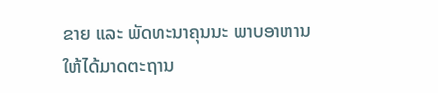ຂາຍ ແລະ ພັດທະນາຄຸນນະ ພາບອາຫານໃຫ້ໄດ້ມາດຕະຖານ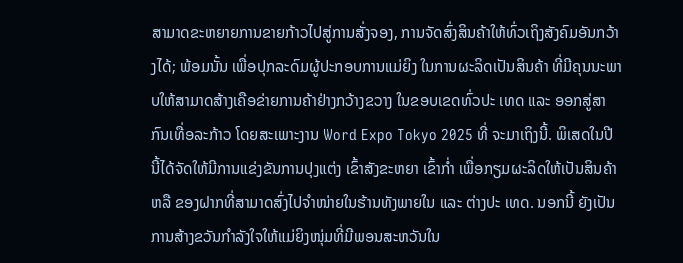ສາມາດຂະຫຍາຍການຂາຍກ້າວໄປສູ່ການສັ່ງຈອງ, ການຈັດສົ່ງສິນຄ້າໃຫ້ທົ່ວເຖິງສັງຄົມອັນກວ້າງໄດ້; ພ້ອມນັ້ນ ເພື່ອປຸກລະດົມຜູ້ປະກອບການແມ່ຍິງ ໃນການຜະລິດເປັນສິນຄ້າ ທີ່ມີຄຸນນະພາບໃຫ້ສາມາດສ້າງເຄືອຂ່າຍການຄ້າຢ່າງກວ້າງຂວາງ ໃນຂອບເຂດທົ່ວປະ ເທດ ແລະ ອອກສູ່ສາກົນເທື່ອລະກ້າວ ໂດຍສະເພາະງານ Word Expo Tokyo 2025 ທີ່ ຈະມາເຖິງນີ້. ພິເສດໃນປີນີ້ໄດ້ຈັດໃຫ້ມີການແຂ່ງຂັນການປຸງແຕ່ງ ເຂົ້າສັງຂະຫຍາ ເຂົ້າກໍ່າ ເພື່ອກຽມຜະລິດໃຫ້ເປັນສິນຄ້າ ຫລື ຂອງຝາກທີ່ສາມາດສົ່ງໄປຈຳໜ່າຍໃນຮ້ານທັງພາຍໃນ ແລະ ຕ່າງປະ ເທດ. ນອກນີ້ ຍັງເປັນການສ້າງຂວັນກຳລັງໃຈໃຫ້ແມ່ຍິງໜຸ່ມທີ່ມີພອນສະຫວັນໃນ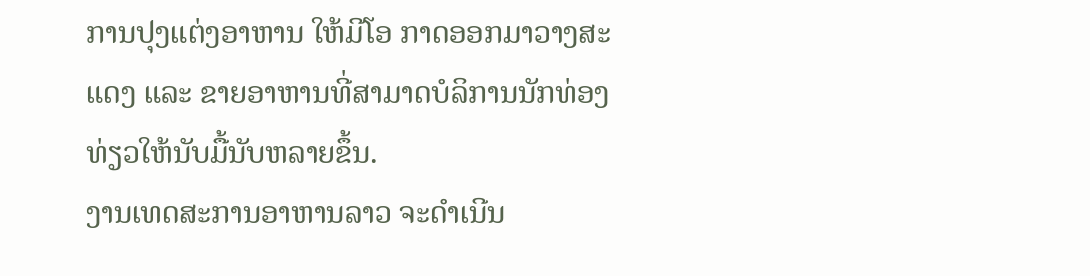ການປຸງແຕ່ງອາຫານ ໃຫ້ມີໂອ ກາດອອກມາວາງສະແດງ ແລະ ຂາຍອາຫານທີ່ສາມາດບໍລິການນັກທ່ອງທ່ຽວໃຫ້ນັບມື້ນັບຫລາຍຂຶ້ນ.
ງານເທດສະການອາຫານລາວ ຈະດໍາເນີນ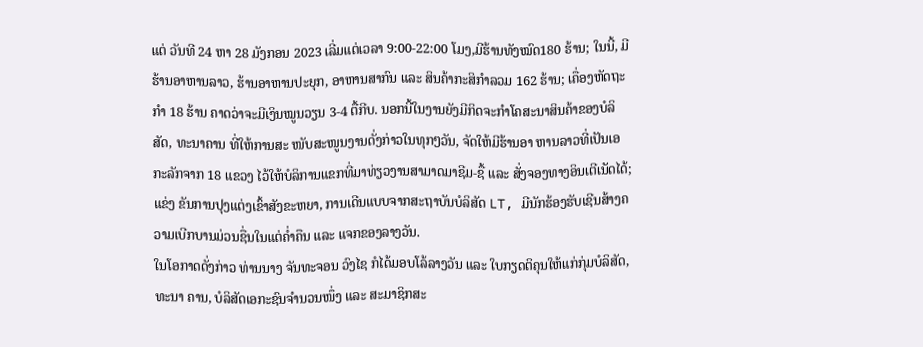ແຕ່ ວັນທີ 24 ຫາ 28 ມັງກອນ 2023 ເລີ່ມແຕ່ເວລາ 9:00-22:00 ໂມງ,ມີຮ້ານທັງໝົດ180 ຮ້ານ; ໃນນີ້, ມີຮ້ານອາຫານລາວ, ຮ້ານອາຫານປະຍຸກ, ອາຫານສາກົນ ແລະ ສິນຄ້າກະສິກຳລວມ 162 ຮ້ານ; ເຄື່ອງຫັດຖະກຳ 18 ຮ້ານ ຄາດວ່າຈະມີເງິນໝູນວຽນ 3-4 ຕື້ກີບ. ນອກນີ້ໃນງານຍັງມີກິດຈະກໍາໂຄສະນາສິນຄ້າຂອງບໍລິສັດ, ທະນາຄານ ທີ່ໃຫ້ການສະ ໜັບສະໜູນງານດັ່ງກ່າວໃນທຸກໆວັນ, ຈັດໃຫ້ມີຮ້ານອາ ຫານລາວທີ່ເປັນເອກະລັກຈາກ 18 ແຂວງ ໄວ້ໃຫ້ບໍລິການແຂກທີ່ມາທ່ຽວງານສາມາດມາຊີມ-ຊື້ ແລະ ສັ່ງຈອງທາງອິນເຕີເນັດໄດ້; ແຂ່ງ ຂັນການປຸງແຕ່ງເຂົ້າສັງຂະຫຍາ, ການເດີນແບບຈາກສະຖາບັນບໍລິສັດ LT, ມີນັກຮ້ອງຮັບເຊີນສ້າງຄວາມເບີກບານມ່ວນຊື່ນໃນແຕ່ຄໍ່າຄືນ ແລະ ແຈກຂອງລາງວັນ.
ໃນໂອກາດດັ່ງກ່າວ ທ່ານນາງ ຈັນທະຈອນ ວົງໄຊ ກໍໄດ້ມອບໂລ້ລາງວັນ ແລະ ໃບກຽດຕິຄຸນໃຫ້ແກ່ກຸ່ມບໍລິສັດ, ທະນາ ຄານ, ບໍລິສັດເອກະຊົນຈໍານວນໜຶ່ງ ແລະ ສະມາຊິກສະ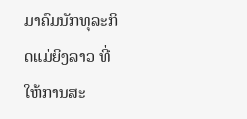ມາຄົມນັກທຸລະກິດແມ່ຍິງລາວ ທີ່ໃຫ້ການສະ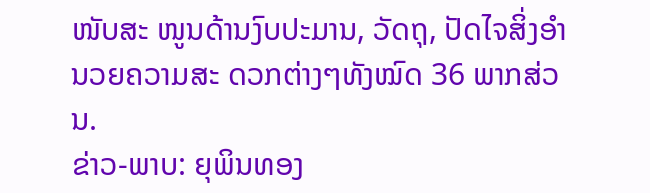ໜັບສະ ໜູນດ້ານງົບປະມານ, ວັດຖຸ, ປັດໄຈສິ່ງອໍານວຍຄວາມສະ ດວກຕ່າງໆທັງໝົດ 36 ພາກສ່ວນ.
ຂ່າວ-ພາບ: ຍຸພິນທອງ